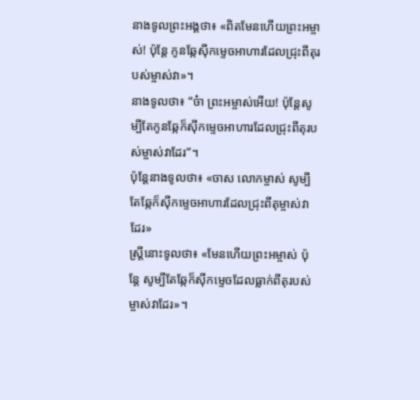នាងទូលព្រះអង្គថា៖ «ពិតមែនហើយព្រះអម្ចាស់! ប៉ុន្តែ កូនឆ្កែស៊ីកម្ទេចអាហារដែលជ្រុះពីតុរបស់ម្ចាស់វា»។
នាងទូលថា៖ “ច៎ា ព្រះអម្ចាស់អើយ! ប៉ុន្តែសូម្បីតែកូនឆ្កែក៏ស៊ីកម្ទេចអាហារដែលជ្រុះពីតុរបស់ម្ចាស់វាដែរ”។
ប៉ុន្ដែនាងទូលថា៖ «ចាស លោកម្ចាស់ សូម្បីតែឆ្កែក៏ស៊ីកម្ទេចអាហារដែលជ្រុះពីតុម្ចាស់វាដែរ»
ស្ត្រីនោះទូលថា៖ «មែនហើយព្រះអម្ចាស់ ប៉ុន្តែ សូម្បីតែឆ្កែក៏ស៊ីកម្ទេចដែលធ្លាក់ពីតុរបស់ម្ចាស់វាដែរ»។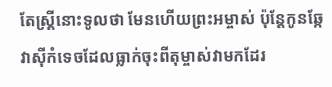តែស្ត្រីនោះទូលថា មែនហើយព្រះអម្ចាស់ ប៉ុន្តែកូនឆ្កែវាស៊ីកំទេចដែលធ្លាក់ចុះពីតុម្ចាស់វាមកដែរ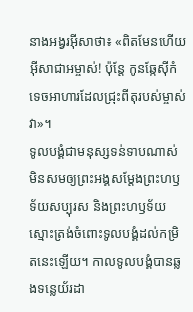នាងអង្វរអ៊ីសាថា៖ «ពិតមែនហើយអ៊ីសាជាអម្ចាស់! ប៉ុន្ដែ កូនឆ្កែស៊ីកំទេចអាហារដែលជ្រុះពីតុរបស់ម្ចាស់វា»។
ទូលបង្គំជាមនុស្សទន់ទាបណាស់ មិនសមឲ្យព្រះអង្គសម្តែងព្រះហឫទ័យសប្បុរស និងព្រះហឫទ័យស្មោះត្រង់ចំពោះទូលបង្គំដល់កម្រិតនេះឡើយ។ កាលទូលបង្គំបានឆ្លងទន្លេយ័រដា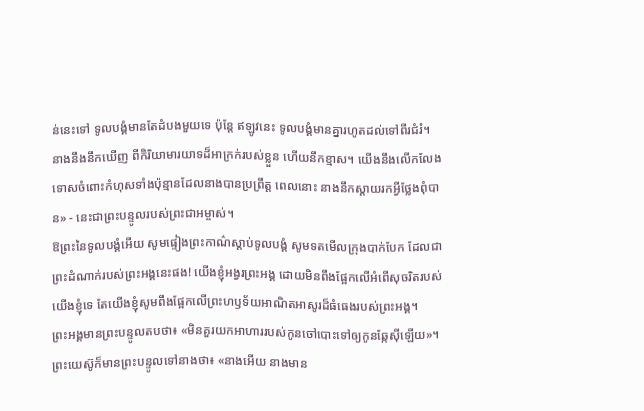ន់នេះទៅ ទូលបង្គំមានតែដំបងមួយទេ ប៉ុន្តែ ឥឡូវនេះ ទូលបង្គំមានគ្នារហូតដល់ទៅពីរជំរំ។
នាងនឹងនឹកឃើញ ពីកិរិយាមារយាទដ៏អាក្រក់របស់ខ្លួន ហើយនឹកខ្មាស។ យើងនឹងលើកលែងទោសចំពោះកំហុសទាំងប៉ុន្មានដែលនាងបានប្រព្រឹត្ត ពេលនោះ នាងនឹកស្ដាយរកអ្វីថ្លែងពុំបាន» - នេះជាព្រះបន្ទូលរបស់ព្រះជាអម្ចាស់។
ឱព្រះនៃទូលបង្គំអើយ សូមផ្ទៀងព្រះកាណ៌ស្ដាប់ទូលបង្គំ សូមទតមើលក្រុងបាក់បែក ដែលជាព្រះដំណាក់របស់ព្រះអង្គនេះផង! យើងខ្ញុំអង្វរព្រះអង្គ ដោយមិនពឹងផ្អែកលើអំពើសុចរិតរបស់យើងខ្ញុំទេ តែយើងខ្ញុំសូមពឹងផ្អែកលើព្រះហឫទ័យអាណិតអាសូរដ៏ធំធេងរបស់ព្រះអង្គ។
ព្រះអង្គមានព្រះបន្ទូលតបថា៖ «មិនគួរយកអាហាររបស់កូនចៅបោះទៅឲ្យកូនឆ្កែស៊ីឡើយ»។
ព្រះយេស៊ូក៏មានព្រះបន្ទូលទៅនាងថា៖ «នាងអើយ នាងមាន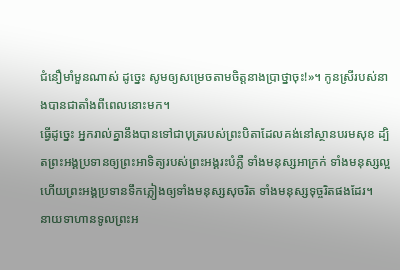ជំនឿមាំមួនណាស់ ដូច្នេះ សូមឲ្យសម្រេចតាមចិត្តនាងប្រាថ្នាចុះ!»។ កូនស្រីរបស់នាងបានជាតាំងពីពេលនោះមក។
ធ្វើដូច្នេះ អ្នករាល់គ្នានឹងបានទៅជាបុត្ររបស់ព្រះបិតាដែលគង់នៅស្ថានបរមសុខ ដ្បិតព្រះអង្គប្រទានឲ្យព្រះអាទិត្យរបស់ព្រះអង្គរះបំភ្លឺ ទាំងមនុស្សអាក្រក់ ទាំងមនុស្សល្អ ហើយព្រះអង្គប្រទានទឹកភ្លៀងឲ្យទាំងមនុស្សសុចរិត ទាំងមនុស្សទុច្ចរិតផងដែរ។
នាយទាហានទូលព្រះអ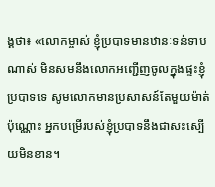ង្គថា៖ «លោកម្ចាស់ ខ្ញុំប្របាទមានឋានៈទន់ទាបណាស់ មិនសមនឹងលោកអញ្ជើញចូលក្នុងផ្ទះខ្ញុំប្របាទទេ សូមលោកមានប្រសាសន៍តែមួយម៉ាត់ប៉ុណ្ណោះ អ្នកបម្រើរបស់ខ្ញុំប្របាទនឹងជាសះស្បើយមិនខាន។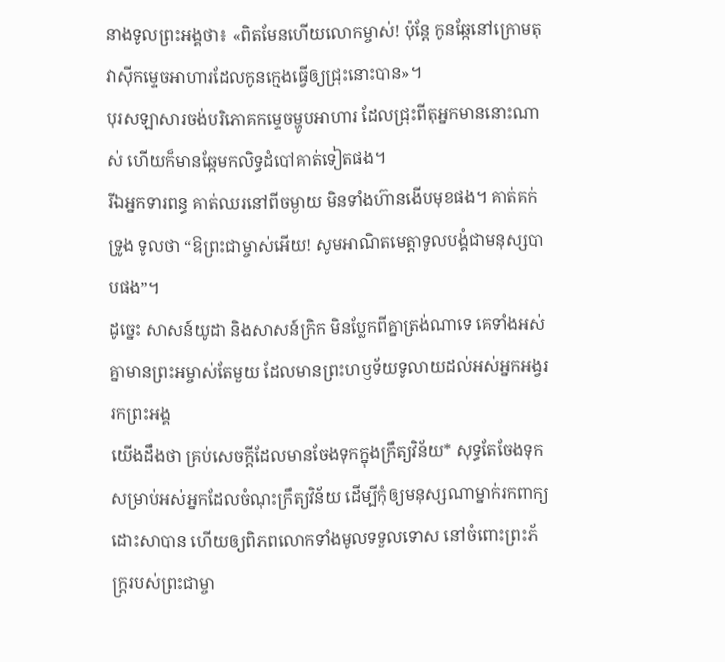នាងទូលព្រះអង្គថា៖ «ពិតមែនហើយលោកម្ចាស់! ប៉ុន្តែ កូនឆ្កែនៅក្រោមតុ វាស៊ីកម្ទេចអាហារដែលកូនក្មេងធ្វើឲ្យជ្រុះនោះបាន»។
បុរសឡាសារចង់បរិភោគកម្ទេចម្ហូបអាហារ ដែលជ្រុះពីតុអ្នកមាននោះណាស់ ហើយក៏មានឆ្កែមកលិទ្ធដំបៅគាត់ទៀតផង។
រីឯអ្នកទារពន្ធ គាត់ឈរនៅពីចម្ងាយ មិនទាំងហ៊ានងើបមុខផង។ គាត់គក់ទ្រូង ទូលថា “ឱព្រះជាម្ចាស់អើយ! សូមអាណិតមេត្តាទូលបង្គំជាមនុស្សបាបផង”។
ដូច្នេះ សាសន៍យូដា និងសាសន៍ក្រិក មិនប្លែកពីគ្នាត្រង់ណាទេ គេទាំងអស់គ្នាមានព្រះអម្ចាស់តែមួយ ដែលមានព្រះហឫទ័យទូលាយដល់អស់អ្នកអង្វររកព្រះអង្គ
យើងដឹងថា គ្រប់សេចក្ដីដែលមានចែងទុកក្នុងក្រឹត្យវិន័យ* សុទ្ធតែចែងទុកសម្រាប់អស់អ្នកដែលចំណុះក្រឹត្យវិន័យ ដើម្បីកុំឲ្យមនុស្សណាម្នាក់រកពាក្យដោះសាបាន ហើយឲ្យពិភពលោកទាំងមូលទទួលទោស នៅចំពោះព្រះភ័ក្ត្ររបស់ព្រះជាម្ចា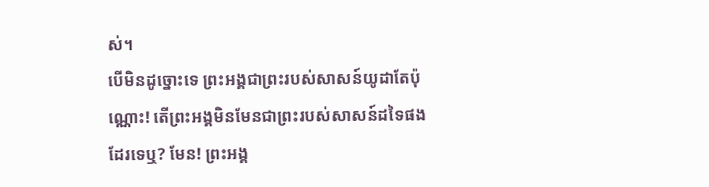ស់។
បើមិនដូច្នោះទេ ព្រះអង្គជាព្រះរបស់សាសន៍យូដាតែប៉ុណ្ណោះ! តើព្រះអង្គមិនមែនជាព្រះរបស់សាសន៍ដទៃផងដែរទេឬ? មែន! ព្រះអង្គ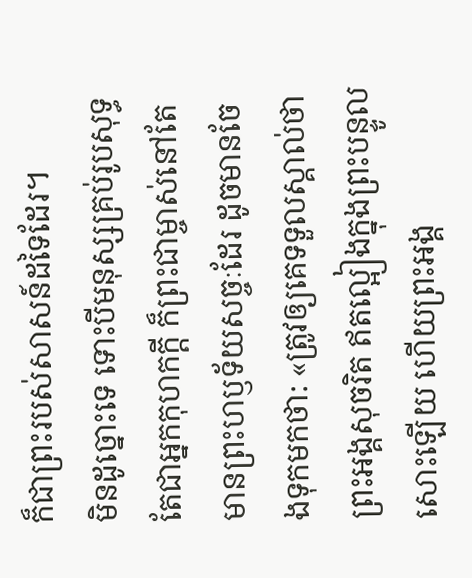ក៏ជាព្រះរបស់សាសន៍ដទៃដែរ។
មិនដូច្នោះទេ ទោះបីមនុស្សគ្រប់រូបសុទ្ធតែជាអ្នកកុហកក្តី ក៏ព្រះជាម្ចាស់នៅតែមានព្រះហឫទ័យសច្ចៈដែរ ដូចមានចែងទុកមកថា: «ត្រូវឲ្យគេទទួលស្គាល់ថាព្រះអង្គសុចរិត ឥតល្អៀងក្នុងព្រះបន្ទូលសោះឡើយ ហើយព្រះអង្គ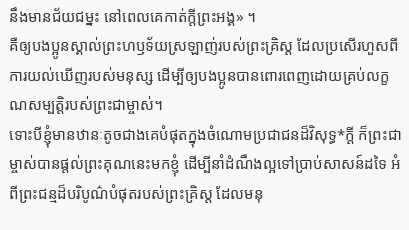នឹងមានជ័យជម្នះ នៅពេលគេកាត់ក្តីព្រះអង្គ» ។
គឺឲ្យបងប្អូនស្គាល់ព្រះហឫទ័យស្រឡាញ់របស់ព្រះគ្រិស្ត ដែលប្រសើរហួសពីការយល់ឃើញរបស់មនុស្ស ដើម្បីឲ្យបងប្អូនបានពោរពេញដោយគ្រប់លក្ខណសម្បត្តិរបស់ព្រះជាម្ចាស់។
ទោះបីខ្ញុំមានឋានៈតូចជាងគេបំផុតក្នុងចំណោមប្រជាជនដ៏វិសុទ្ធ*ក្ដី ក៏ព្រះជាម្ចាស់បានផ្ដល់ព្រះគុណនេះមកខ្ញុំ ដើម្បីនាំដំណឹងល្អទៅប្រាប់សាសន៍ដទៃ អំពីព្រះជន្មដ៏បរិបូណ៌បំផុតរបស់ព្រះគ្រិស្ត ដែលមនុ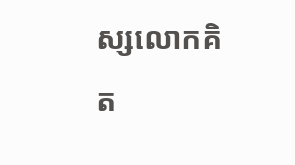ស្សលោកគិត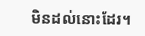មិនដល់នោះដែរ។